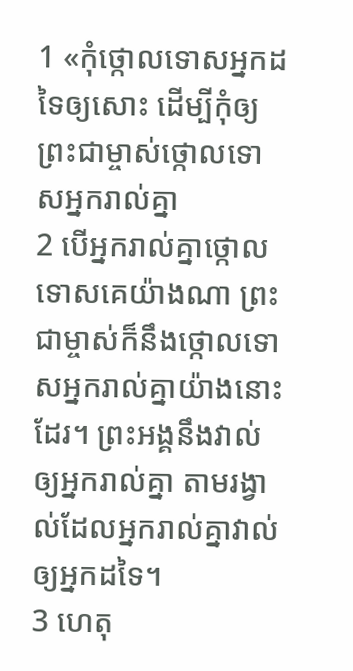1 «កុំថ្កោលទោសអ្នកដទៃឲ្យសោះ ដើម្បីកុំឲ្យព្រះជាម្ចាស់ថ្កោលទោសអ្នករាល់គ្នា
2 បើអ្នករាល់គ្នាថ្កោលទោសគេយ៉ាងណា ព្រះជាម្ចាស់ក៏នឹងថ្កោលទោសអ្នករាល់គ្នាយ៉ាងនោះដែរ។ ព្រះអង្គនឹងវាល់ឲ្យអ្នករាល់គ្នា តាមរង្វាល់ដែលអ្នករាល់គ្នាវាល់ឲ្យអ្នកដទៃ។
3 ហេតុ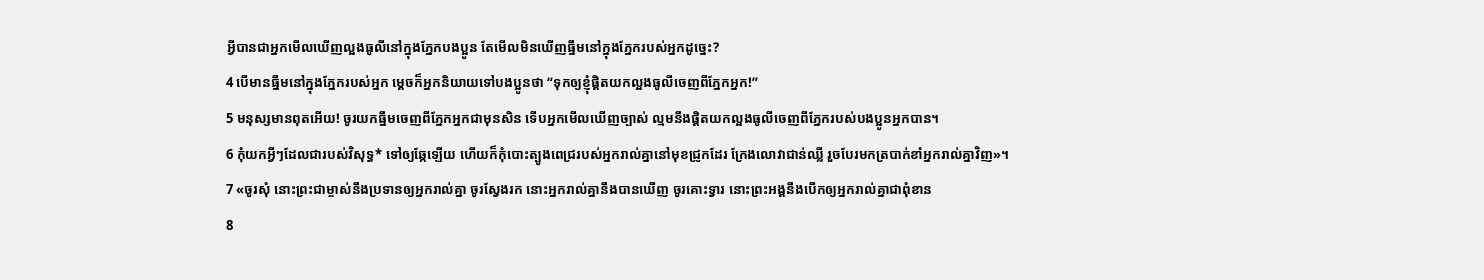អ្វីបានជាអ្នកមើលឃើញល្អងធូលីនៅក្នុងភ្នែកបងប្អូន តែមើលមិនឃើញធ្នឹមនៅក្នុងភ្នែករបស់អ្នកដូច្នេះ?
4 បើមានធ្នឹមនៅក្នុងភ្នែករបស់អ្នក ម្ដេចក៏អ្នកនិយាយទៅបងប្អូនថា “ទុកឲ្យខ្ញុំផ្ដិតយកល្អងធូលីចេញពីភ្នែកអ្នក!”
5 មនុស្សមានពុតអើយ! ចូរយកធ្នឹមចេញពីភ្នែកអ្នកជាមុនសិន ទើបអ្នកមើលឃើញច្បាស់ ល្មមនឹងផ្ដិតយកល្អងធូលីចេញពីភ្នែករបស់បងប្អូនអ្នកបាន។
6 កុំយកអ្វីៗដែលជារបស់វិសុទ្ធ* ទៅឲ្យឆ្កែឡើយ ហើយក៏កុំបោះត្បូងពេជ្ររបស់អ្នករាល់គ្នានៅមុខជ្រូកដែរ ក្រែងលោវាជាន់ឈ្លី រួចបែរមកត្របាក់ខាំអ្នករាល់គ្នាវិញ»។
7 «ចូរសុំ នោះព្រះជាម្ចាស់នឹងប្រទានឲ្យអ្នករាល់គ្នា ចូរស្វែងរក នោះអ្នករាល់គ្នានឹងបានឃើញ ចូរគោះទ្វារ នោះព្រះអង្គនឹងបើកឲ្យអ្នករាល់គ្នាជាពុំខាន
8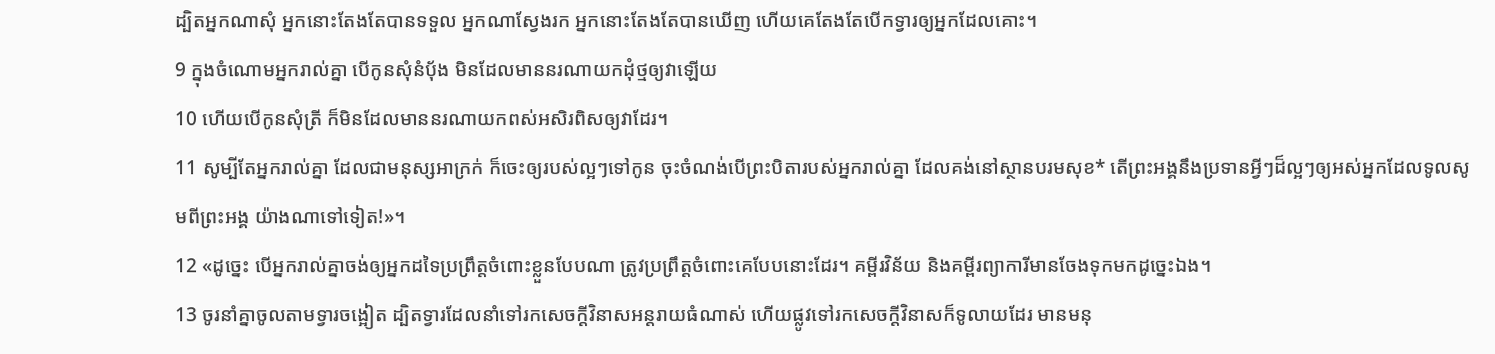ដ្បិតអ្នកណាសុំ អ្នកនោះតែងតែបានទទួល អ្នកណាស្វែងរក អ្នកនោះតែងតែបានឃើញ ហើយគេតែងតែបើកទ្វារឲ្យអ្នកដែលគោះ។
9 ក្នុងចំណោមអ្នករាល់គ្នា បើកូនសុំនំប៉័ង មិនដែលមាននរណាយកដុំថ្មឲ្យវាឡើយ
10 ហើយបើកូនសុំត្រី ក៏មិនដែលមាននរណាយកពស់អសិរពិសឲ្យវាដែរ។
11 សូម្បីតែអ្នករាល់គ្នា ដែលជាមនុស្សអាក្រក់ ក៏ចេះឲ្យរបស់ល្អៗទៅកូន ចុះចំណង់បើព្រះបិតារបស់អ្នករាល់គ្នា ដែលគង់នៅស្ថានបរមសុខ* តើព្រះអង្គនឹងប្រទានអ្វីៗដ៏ល្អៗឲ្យអស់អ្នកដែលទូលសូមពីព្រះអង្គ យ៉ាងណាទៅទៀត!»។
12 «ដូច្នេះ បើអ្នករាល់គ្នាចង់ឲ្យអ្នកដទៃប្រព្រឹត្តចំពោះខ្លួនបែបណា ត្រូវប្រព្រឹត្តចំពោះគេបែបនោះដែរ។ គម្ពីរវិន័យ និងគម្ពីរព្យាការីមានចែងទុកមកដូច្នេះឯង។
13 ចូរនាំគ្នាចូលតាមទ្វារចង្អៀត ដ្បិតទ្វារដែលនាំទៅរកសេចក្ដីវិនាសអន្តរាយធំណាស់ ហើយផ្លូវទៅរកសេចក្ដីវិនាសក៏ទូលាយដែរ មានមនុ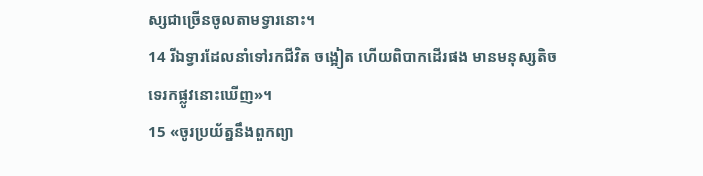ស្សជាច្រើនចូលតាមទ្វារនោះ។
14 រីឯទ្វារដែលនាំទៅរកជីវិត ចង្អៀត ហើយពិបាកដើរផង មានមនុស្សតិចទេរកផ្លូវនោះឃើញ»។
15 «ចូរប្រយ័ត្ននឹងពួកព្យា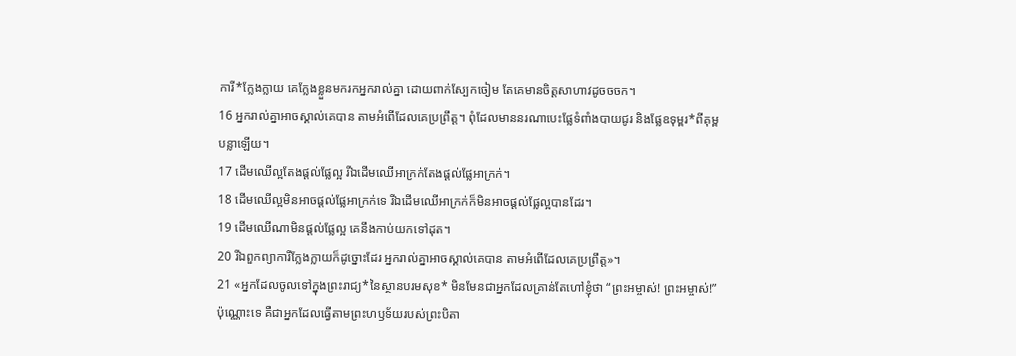ការី*ក្លែងក្លាយ គេក្លែងខ្លួនមករកអ្នករាល់គ្នា ដោយពាក់ស្បែកចៀម តែគេមានចិត្តសាហាវដូចចចក។
16 អ្នករាល់គ្នាអាចស្គាល់គេបាន តាមអំពើដែលគេប្រព្រឹត្ត។ ពុំដែលមាននរណាបេះផ្លែទំពាំងបាយជូរ និងផ្លែឧទុម្ពរ*ពីគុម្ពបន្លាឡើយ។
17 ដើមឈើល្អតែងផ្ដល់ផ្លែល្អ រីឯដើមឈើអាក្រក់តែងផ្ដល់ផ្លែអាក្រក់។
18 ដើមឈើល្អមិនអាចផ្ដល់ផ្លែអាក្រក់ទេ រីឯដើមឈើអាក្រក់ក៏មិនអាចផ្ដល់ផ្លែល្អបានដែរ។
19 ដើមឈើណាមិនផ្ដល់ផ្លែល្អ គេនឹងកាប់យកទៅដុត។
20 រីឯពួកព្យាការីក្លែងក្លាយក៏ដូច្នោះដែរ អ្នករាល់គ្នាអាចស្គាល់គេបាន តាមអំពើដែលគេប្រព្រឹត្ត»។
21 «អ្នកដែលចូលទៅក្នុងព្រះរាជ្យ*នៃស្ថានបរមសុខ* មិនមែនជាអ្នកដែលគ្រាន់តែហៅខ្ញុំថា “ព្រះអម្ចាស់! ព្រះអម្ចាស់!”ប៉ុណ្ណោះទេ គឺជាអ្នកដែលធ្វើតាមព្រះហឫទ័យរបស់ព្រះបិតា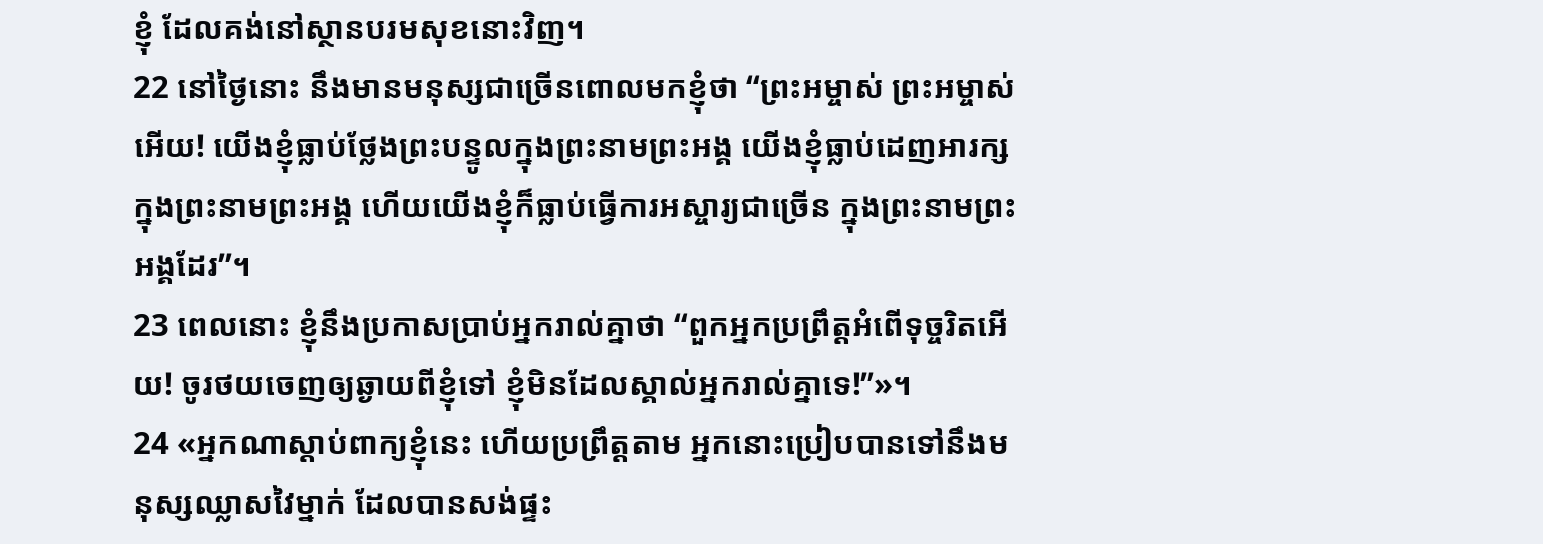ខ្ញុំ ដែលគង់នៅស្ថានបរមសុខនោះវិញ។
22 នៅថ្ងៃនោះ នឹងមានមនុស្សជាច្រើនពោលមកខ្ញុំថា “ព្រះអម្ចាស់ ព្រះអម្ចាស់អើយ! យើងខ្ញុំធ្លាប់ថ្លែងព្រះបន្ទូលក្នុងព្រះនាមព្រះអង្គ យើងខ្ញុំធ្លាប់ដេញអារក្សក្នុងព្រះនាមព្រះអង្គ ហើយយើងខ្ញុំក៏ធ្លាប់ធ្វើការអស្ចារ្យជាច្រើន ក្នុងព្រះនាមព្រះអង្គដែរ”។
23 ពេលនោះ ខ្ញុំនឹងប្រកាសប្រាប់អ្នករាល់គ្នាថា “ពួកអ្នកប្រព្រឹត្តអំពើទុច្ចរិតអើយ! ចូរថយចេញឲ្យឆ្ងាយពីខ្ញុំទៅ ខ្ញុំមិនដែលស្គាល់អ្នករាល់គ្នាទេ!”»។
24 «អ្នកណាស្ដាប់ពាក្យខ្ញុំនេះ ហើយប្រព្រឹត្តតាម អ្នកនោះប្រៀបបានទៅនឹងមនុស្សឈ្លាសវៃម្នាក់ ដែលបានសង់ផ្ទះ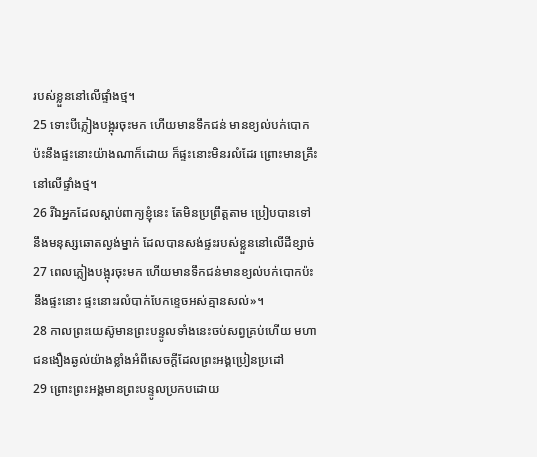របស់ខ្លួននៅលើផ្ទាំងថ្ម។
25 ទោះបីភ្លៀងបង្អុរចុះមក ហើយមានទឹកជន់ មានខ្យល់បក់បោកប៉ះនឹងផ្ទះនោះយ៉ាងណាក៏ដោយ ក៏ផ្ទះនោះមិនរលំដែរ ព្រោះមានគ្រឹះនៅលើផ្ទាំងថ្ម។
26 រីឯអ្នកដែលស្ដាប់ពាក្យខ្ញុំនេះ តែមិនប្រព្រឹត្តតាម ប្រៀបបានទៅនឹងមនុស្សឆោតល្ងង់ម្នាក់ ដែលបានសង់ផ្ទះរបស់ខ្លួននៅលើដីខ្សាច់
27 ពេលភ្លៀងបង្អុរចុះមក ហើយមានទឹកជន់មានខ្យល់បក់បោកប៉ះនឹងផ្ទះនោះ ផ្ទះនោះរលំបាក់បែកខ្ទេចអស់គ្មានសល់»។
28 កាលព្រះយេស៊ូមានព្រះបន្ទូលទាំងនេះចប់សព្វគ្រប់ហើយ មហាជនងឿងឆ្ងល់យ៉ាងខ្លាំងអំពីសេចក្ដីដែលព្រះអង្គប្រៀនប្រដៅ
29 ព្រោះព្រះអង្គមានព្រះបន្ទូលប្រកបដោយ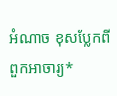អំណាច ខុសប្លែកពីពួកអាចារ្យ*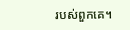របស់ពួកគេ។